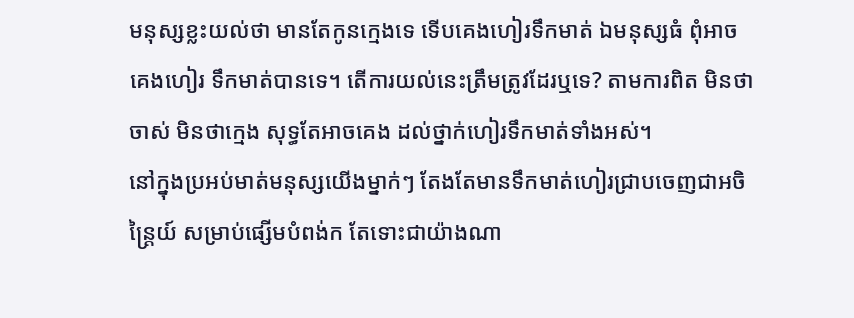មនុស្សខ្លះយល់ថា មានតែកូនក្មេងទេ ទើបគេងហៀរទឹកមាត់ ឯមនុស្សធំ ពុំអាចគេងហៀរ ទឹកមាត់បានទេ។ តើការយល់នេះត្រឹមត្រូវដែរឬទេ? តាមការពិត មិនថាចាស់ មិនថាក្មេង សុទ្ធតែអាចគេង ដល់ថ្នាក់ហៀរទឹកមាត់ទាំងអស់។
នៅក្នុងប្រអប់មាត់មនុស្សយើងម្នាក់ៗ តែងតែមានទឹកមាត់ហៀរជ្រាបចេញជាអចិន្រ្តៃយ៍ សម្រាប់ផ្សើមបំពង់ក តែទោះជាយ៉ាងណា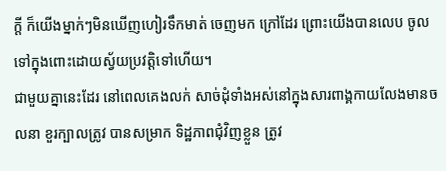ក្តី ក៏យើងម្នាក់ៗមិនឃើញហៀរទឹកមាត់ ចេញមក ក្រៅដែរ ព្រោះយើងបានលេប ចូលទៅក្នុងពោះដោយស្វ័យប្រវត្តិទៅហើយ។
ជាមួយគ្នានេះដែរ នៅពេលគេងលក់ សាច់ដុំទាំងអស់នៅក្នុងសារពាង្គកាយលែងមានចលនា ខួរក្បាលត្រូវ បានសម្រាក ទិដ្ឋភាពជុំវិញខ្លួន ត្រូវ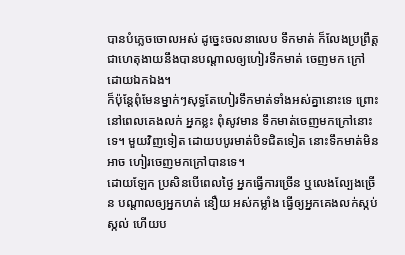បានបំភ្លេចចោលអស់ ដូច្នេះចលនាលេប ទឹកមាត់ ក៏លែងប្រព្រឹត្ត ជាហេតុងាយនឹងបានបណ្តាលឲ្យហៀរទឹកមាត់ ចេញមក ក្រៅដោយឯកឯង។
ក៏ប៉ុន្តែពុំមែនម្នាក់ៗសុទ្ធតែហៀរទឹកមាត់ទាំងអស់គ្នានោះទេ ព្រោះនៅពេលគេងលក់ អ្នកខ្លះ ពុំសូវមាន ទឹកមាត់ចេញមកក្រៅនោះទេ។ មួយវិញទៀត ដោយបបូរមាត់បិទជិតទៀត នោះទឹកមាត់មិនអាច ហៀរចេញមកក្រៅបានទេ។
ដោយឡែក ប្រសិនបើពេលថ្ងៃ អ្នកធ្វើការច្រើន ឬលេងល្បែងច្រើន បណ្តាលឲ្យអ្នកហត់ នឿយ អស់កម្លាំង ធ្វើឲ្យអ្នកគេងលក់ស្កប់ស្កល់ ហើយប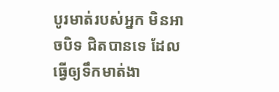បូរមាត់របស់អ្នក មិនអាចបិទ ជិតបានទេ ដែលធ្វើឲ្យទឹកមាត់ងា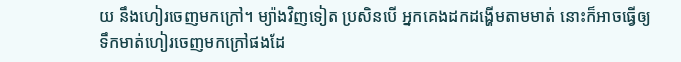យ នឹងហៀរចេញមកក្រៅ។ ម្យ៉ាងវិញទៀត ប្រសិនបើ អ្នកគេងដកដង្ហើមតាមមាត់ នោះក៏អាចធ្វើឲ្យ ទឹកមាត់ហៀរចេញមកក្រៅផងដែ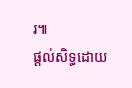រ៕
ផ្តល់សិទ្ធដោយ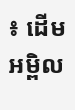៖ ដើមអម្ពិល